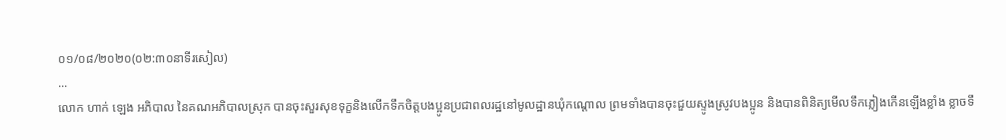០១/០៨/២០២០(០២:៣០នាទីរសៀល)
...
លោក ហាក់ ឡេង អភិបាល នៃគណអភិបាលស្រុក បានចុះសួរសុខទុក្ខនិងលើកទឹកចិត្តបងប្អូនប្រជាពលរដ្ឋនៅមូលដ្ឋានឃុំកណ្តោល ព្រមទាំងបានចុះជួយស្ទូងស្រូវបងប្អូន និងបានពិនិត្យមើលទឹកភ្លៀងកើនឡើងខ្លាំង ខ្លាចទឹ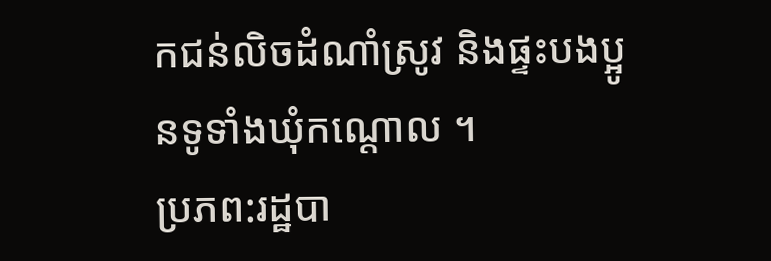កជន់លិចដំណាំស្រូវ និងផ្ទះបងប្អូនទូទាំងឃុំកណ្តោល ។
ប្រភព:រដ្ឋបា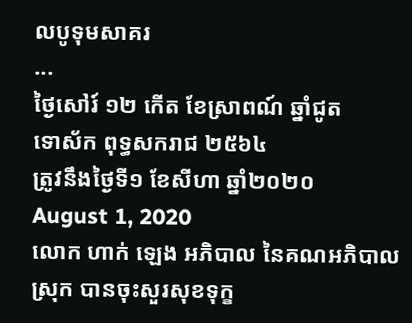លបូទុមសាគរ
...
ថ្ងៃសៅរ៍ ១២ កើត ខែស្រាពណ៍ ឆ្នាំជូត
ទោស័ក ពុទ្ធសករាជ ២៥៦៤
ត្រូវនឹងថ្ងៃទី១ ខែសីហា ឆ្នាំ២០២០
August 1, 2020
លោក ហាក់ ឡេង អភិបាល នៃគណអភិបាលស្រុក បានចុះសួរសុខទុក្ខ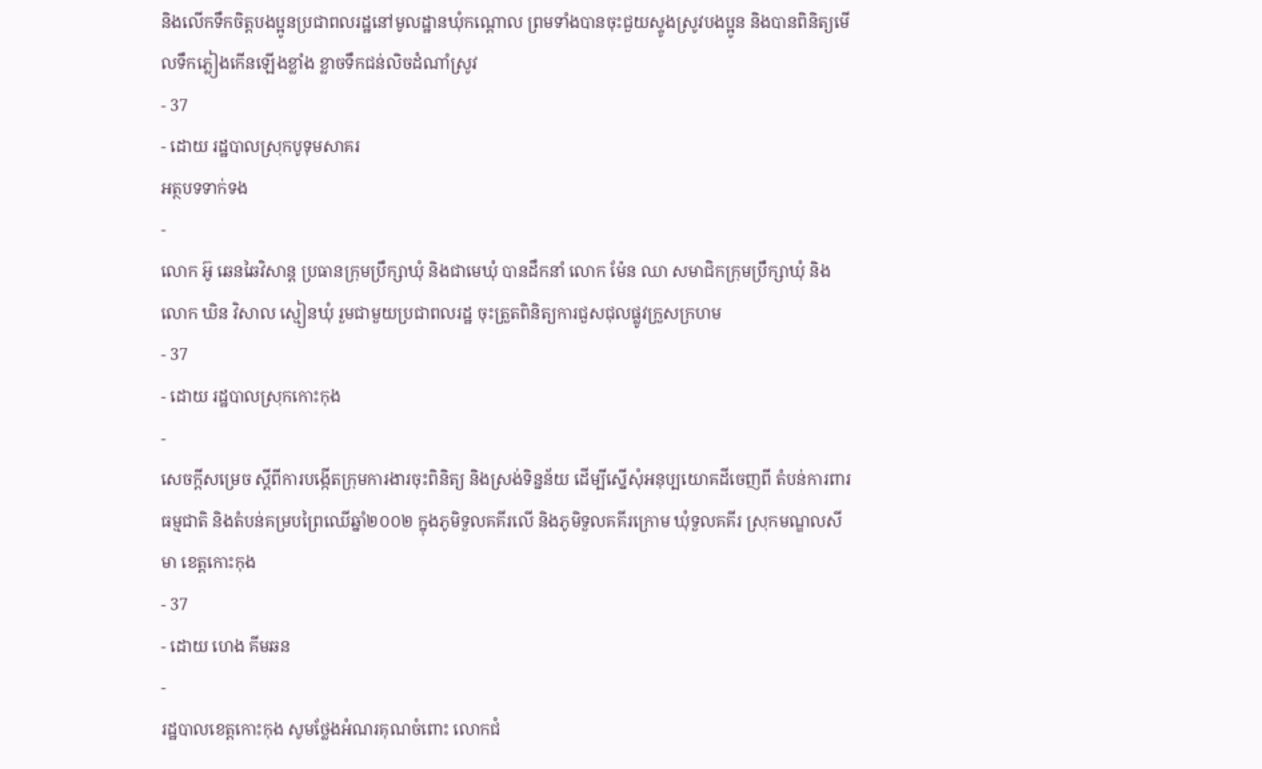និងលើកទឹកចិត្តបងប្អូនប្រជាពលរដ្ឋនៅមូលដ្ឋានឃុំកណ្តោល ព្រមទាំងបានចុះជួយស្ទូងស្រូវបងប្អូន និងបានពិនិត្យមើលទឹកភ្លៀងកើនឡើងខ្លាំង ខ្លាចទឹកជន់លិចដំណាំស្រូវ
- 37
- ដោយ រដ្ឋបាលស្រុកបូទុមសាគរ
អត្ថបទទាក់ទង
-
លោក អ៊ូ ឆេនឆៃវិសាន្ដ ប្រធានក្រុមប្រឹក្សាឃុំ និងជាមេឃុំ បានដឹកនាំ លោក ម៉ែន ឈា សមាជិកក្រុមប្រឹក្សាឃុំ និង លោក ឃិន វិសាល ស្មៀនឃុំ រួមជាមួយប្រជាពលរដ្ឋ ចុះត្រួតពិនិត្យការជួសជុលផ្លូវក្រួសក្រហម
- 37
- ដោយ រដ្ឋបាលស្រុកកោះកុង
-
សេចក្តីសម្រេច ស្តីពីការបង្កើតក្រុមការងារចុះពិនិត្យ និងស្រង់ទិន្នន័យ ដើម្បីស្នើសុំអនុប្បយោគដីចេញពី តំបន់ការពារធម្មជាតិ និងតំបន់គម្របព្រៃឈើឆ្នាំ២០០២ ក្នុងភូមិទួលគគីរលើ និងភូមិទួលគគីរក្រោម ឃុំទួលគគីរ ស្រុកមណ្ឌលសីមា ខេត្តកោះកុង
- 37
- ដោយ ហេង គីមឆន
-
រដ្ឋបាលខេត្តកោះកុង សូមថ្លែងអំណរគុណចំពោះ លោកជំ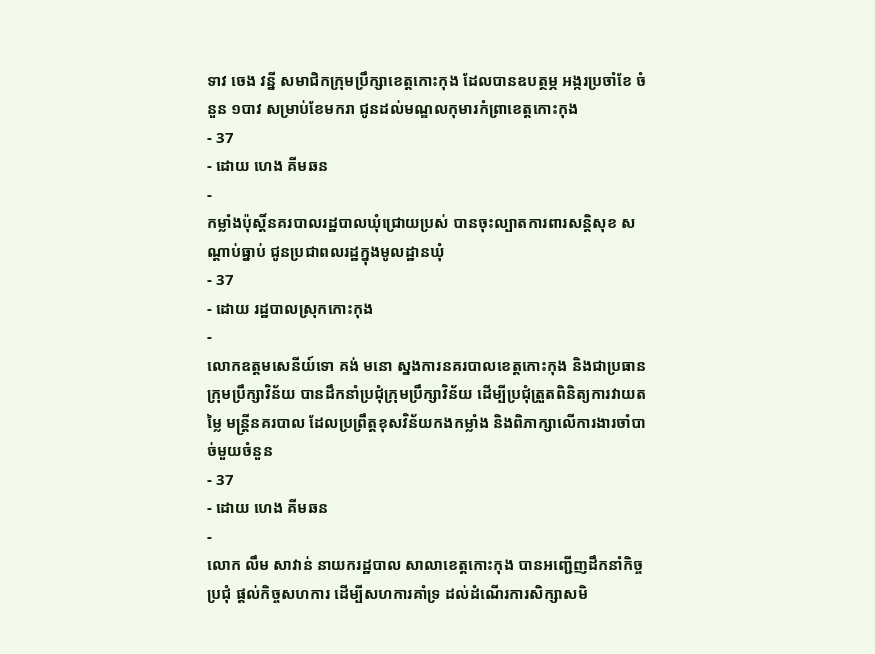ទាវ ចេង វន្នី សមាជិកក្រុមប្រឹក្សាខេត្តកោះកុង ដែលបានឧបត្ថម្ភ អង្ករប្រចាំខែ ចំនួន ១បាវ សម្រាប់ខែមករា ជូនដល់មណ្ឌលកុមារកំព្រាខេត្តកោះកុង
- 37
- ដោយ ហេង គីមឆន
-
កម្លាំងប៉ុស្តិ៍នគរបាលរដ្ឋបាលឃុំជ្រោយប្រស់ បានចុះល្បាតការពារសន្តិសុខ សណ្តាប់ធ្នាប់ ជូនប្រជាពលរដ្ឋក្នុងមូលដ្ឋានឃុំ
- 37
- ដោយ រដ្ឋបាលស្រុកកោះកុង
-
លោកឧត្តមសេនីយ៍ទោ គង់ មនោ ស្នងការនគរបាលខេត្តកោះកុង និងជាប្រធានក្រុមប្រឹក្សាវិន័យ បានដឹកនាំប្រជុំក្រុមប្រឹក្សាវិន័យ ដើម្បីប្រជុំត្រួតពិនិត្យការវាយតម្លៃ មន្ត្រីនគរបាល ដែលប្រព្រឹត្តខុសវិន័យកងកម្លាំង និងពិភាក្សាលើការងារចាំបាច់មួយចំនួន
- 37
- ដោយ ហេង គីមឆន
-
លោក លឹម សាវាន់ នាយករដ្ឋបាល សាលាខេត្តកោះកុង បានអញ្ជើញដឹកនាំកិច្ចប្រជុំ ផ្តល់កិច្ចសហការ ដើម្បីសហការគាំទ្រ ដល់ដំណើរការសិក្សាសមិ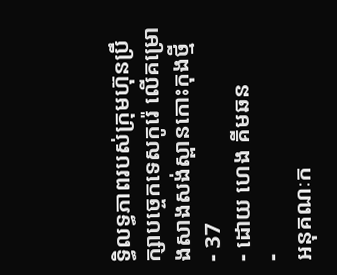ទ្ធិលទ្ធភាពរបស់ក្រុមហ៊ុនប្រឹក្សាបច្ចេកទេសកូរ៉េ លើគម្រោងសាងសង់ស្ពានកោះកុងថ្មី
- 37
- ដោយ ហេង គីមឆន
-
អនុគណៈក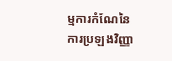ម្មការកំណែនៃការប្រឡងវិញ្ញា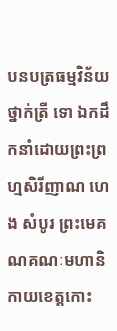បនបត្រធម្មវិន័យថ្នាក់ត្រី ទោ ឯកដឹកនាំដោយព្រះព្រហ្មសិរីញាណ ហេង សំបូរ ព្រះមេគណគណៈមហានិកាយខេត្តកោះ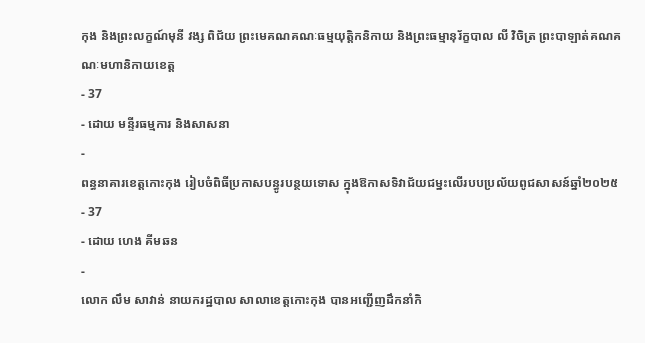កុង និងព្រះលក្ខណ៍មុនី វង្ស ពិជ័យ ព្រះមេគណគណៈធម្មយុត្តិកនិកាយ និងព្រះធម្មានុរ័ក្ខបាល លី វិចិត្រ ព្រះបាឡាត់គណគណៈមហានិកាយខេត្ត
- 37
- ដោយ មន្ទីរធម្មការ និងសាសនា
-
ពន្ធនាគារខេត្តកោះកុង រៀបចំពិធីប្រកាសបន្ធូរបន្ថយទោស ក្នុងឱកាសទិវាជ័យជម្នះលើរបបប្រល័យពូជសាសន៍ឆ្នាំ២០២៥
- 37
- ដោយ ហេង គីមឆន
-
លោក លឹម សាវាន់ នាយករដ្ឋបាល សាលាខេត្តកោះកុង បានអញ្ជើញដឹកនាំកិ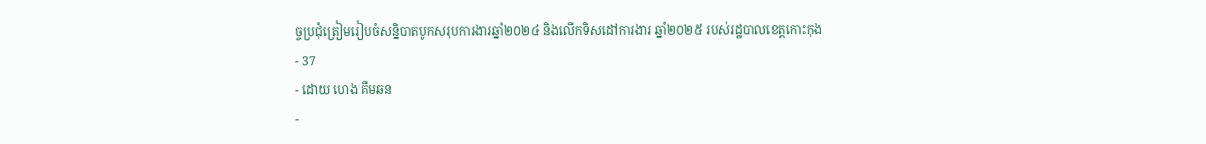ច្ចប្រជុំត្រៀមរៀបចំសន្និបាតបូកសរុបការងារឆ្នាំ២០២៤ និងលើកទិសដៅការងារ ឆ្នាំ២០២៥ របស់រដ្ឋបាលខេត្តកោះកុង
- 37
- ដោយ ហេង គីមឆន
-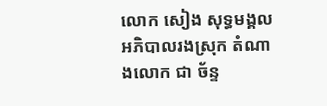លោក សៀង សុទ្ធមង្គល អភិបាលរងស្រុក តំណាងលោក ជា ច័ន្ទ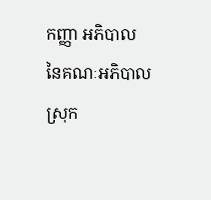កញ្ញា អភិបាល នៃគណៈអភិបាលស្រុក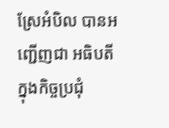ស្រែអំបិល បានអញ្ជើញជា អធិបតី ក្នុងកិច្ចប្រជុំ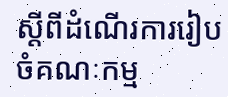ស្តីពីដំណើរការរៀបចំគណៈកម្ម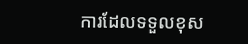ការដែលទទួលខុស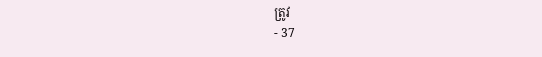ត្រូវ
- 37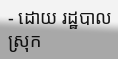- ដោយ រដ្ឋបាលស្រុក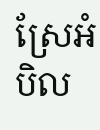ស្រែអំបិល